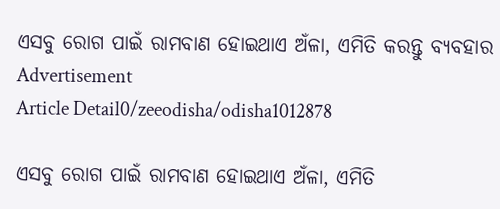ଏସବୁ ରୋଗ ପାଇଁ ରାମବାଣ ହୋଇଥାଏ ଅଁଳା, ଏମିତି କରନ୍ତୁ ବ୍ୟବହାର
Advertisement
Article Detail0/zeeodisha/odisha1012878

ଏସବୁ ରୋଗ ପାଇଁ ରାମବାଣ ହୋଇଥାଏ ଅଁଳା, ଏମିତି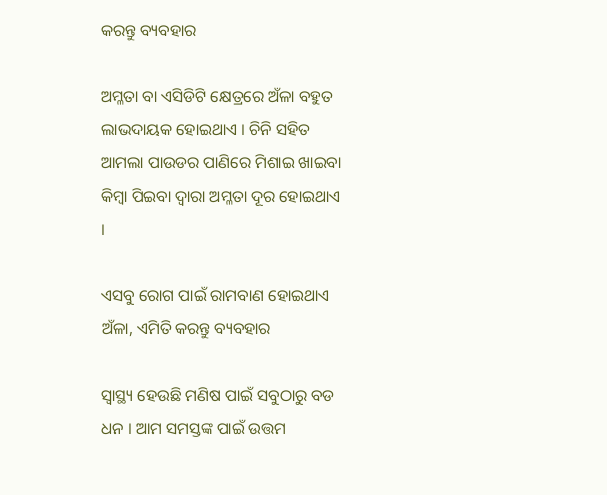କରନ୍ତୁ ବ୍ୟବହାର

ଅମ୍ଳତା ବା ଏସିଡିଟି କ୍ଷେତ୍ରରେ ଅଁଳା ବହୁତ ଲାଭଦାୟକ ହୋଇଥାଏ । ଚିନି ସହିତ ଆମଲା ପାଉଡର ପାଣିରେ ମିଶାଇ ଖାଇବା କିମ୍ବା ପିଇବା ଦ୍ୱାରା ଅମ୍ଳତା ଦୂର ହୋଇଥାଏ ।

ଏସବୁ ରୋଗ ପାଇଁ ରାମବାଣ ହୋଇଥାଏ ଅଁଳା, ଏମିତି କରନ୍ତୁ ବ୍ୟବହାର

ସ୍ୱାସ୍ଥ୍ୟ ହେଉଛି ମଣିଷ ପାଇଁ ସବୁଠାରୁ ବଡ ଧନ । ଆମ ସମସ୍ତଙ୍କ ପାଇଁ ଉତ୍ତମ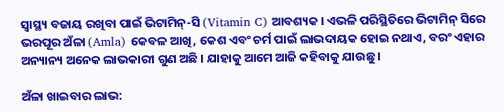ସ୍ୱାସ୍ଥ୍ୟ ବଜାୟ ରଖିବା ପାଇଁ ଭିଟାମିନ୍-ସି (Vitamin C) ଆବଶ୍ୟକ । ଏଭଳି ପରିସ୍ଥିତିରେ ଭିଟାମିନ୍ ସିରେ ଭରପୂର ଅଁଳା (Amla) କେବଳ ଆଖି, କେଶ ଏବଂ ଚର୍ମ ପାଇଁ ଲାଭଦାୟକ ହୋଇ ନଥାଏ, ବରଂ ଏହାର ଅନ୍ୟାନ୍ୟ ଅନେକ ଲାଭକାରୀ ଗୁଣ ଅଛି । ଯାହାକୁ ଆମେ ଆଜି କହିବାକୁ ଯାଉଛୁ ।

ଅଁଳା ଖାଇବାର ଲାଭ: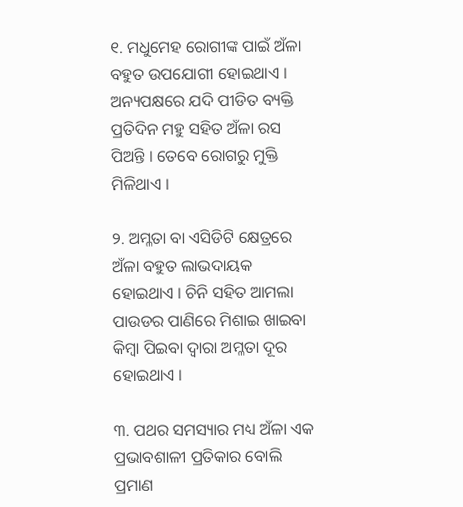୧. ମଧୁମେହ ରୋଗୀଙ୍କ ପାଇଁ ଅଁଳା ବହୁତ ଉପଯୋଗୀ ହୋଇଥାଏ । ଅନ୍ୟପକ୍ଷରେ ଯଦି ପୀଡିତ ବ୍ୟକ୍ତି ପ୍ରତିଦିନ ମହୁ ସହିତ ଅଁଳା ରସ ପିଅନ୍ତି । ତେବେ ରୋଗରୁ ମୁକ୍ତି ମିଳିଥାଏ ।

୨. ଅମ୍ଳତା ବା ଏସିଡିଟି କ୍ଷେତ୍ରରେ ଅଁଳା ବହୁତ ଲାଭଦାୟକ ହୋଇଥାଏ । ଚିନି ସହିତ ଆମଲା ପାଉଡର ପାଣିରେ ମିଶାଇ ଖାଇବା କିମ୍ବା ପିଇବା ଦ୍ୱାରା ଅମ୍ଳତା ଦୂର ହୋଇଥାଏ ।

୩. ପଥର ସମସ୍ୟାର ମଧ୍ୟ ଅଁଳା ଏକ ପ୍ରଭାବଶାଳୀ ପ୍ରତିକାର ବୋଲି ପ୍ରମାଣ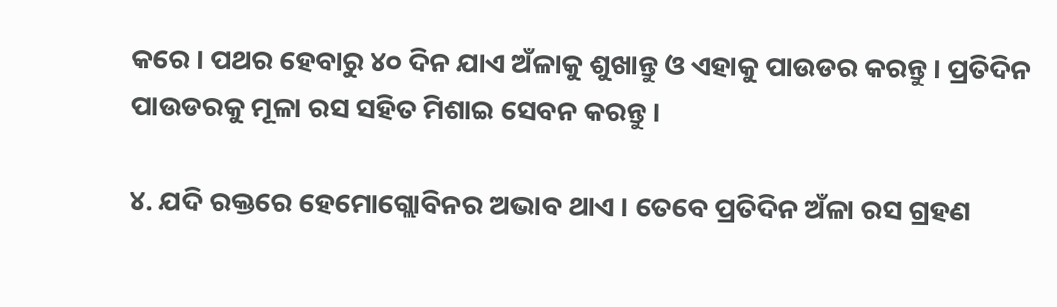କରେ । ପଥର ହେବାରୁ ୪୦ ଦିନ ଯାଏ ଅଁଳାକୁ ଶୁଖାନ୍ତୁ ଓ ଏହାକୁ ପାଉଡର କରନ୍ତୁ । ପ୍ରତିଦିନ ପାଉଡରକୁ ମୂଳା ରସ ସହିତ ମିଶାଇ ସେବନ କରନ୍ତୁ ।

୪. ଯଦି ରକ୍ତରେ ହେମୋଗ୍ଲୋବିନର ଅଭାବ ଥାଏ । ତେବେ ପ୍ରତିଦିନ ଅଁଳା ରସ ଗ୍ରହଣ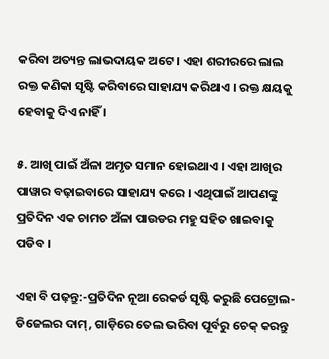କରିବା ଅତ୍ୟନ୍ତ ଲାଭଦାୟକ ଅଟେ । ଏହା ଶରୀରରେ ଲାଲ ରକ୍ତ କଣିକା ସୃଷ୍ଟି କରିବାରେ ସାହାଯ୍ୟ କରିଥାଏ । ରକ୍ତ କ୍ଷୟକୁ ହେବାକୁ ଦିଏ ନାହିଁ ।

୫. ଆଖି ପାଇଁ ଅଁଳା ଅମୃତ ସମାନ ହୋଇଥାଏ । ଏହା ଆଖିର ପାୱାର ବଢ଼ାଇବାରେ ସାହାଯ୍ୟ କରେ । ଏଥିପାଇଁ ଆପଣଙ୍କୁ ପ୍ରତିଦିନ ଏକ ଚାମଚ ଅଁଳା ପାଉଡର ମହୁ ସହିତ ଖାଇବାକୁ ପଡିବ ।

ଏହା ବି ପଢ଼ନ୍ତୁ:-ପ୍ରତିଦିନ ନୂଆ ରେକର୍ଡ ସୃଷ୍ଟି କରୁଛି ପେଟ୍ରୋଲ-ଡିଜେଲର ଦାମ୍, ଗାଡ଼ିରେ ତେଲ ଭରିବା ପୂର୍ବରୁ ଚେକ୍ କରନ୍ତୁ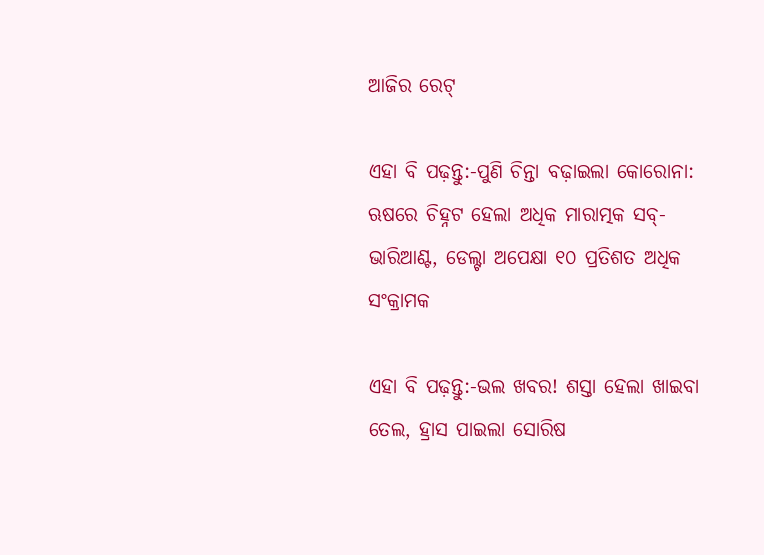ଆଜିର ରେଟ୍

ଏହା ବି ପଢ଼ନ୍ତୁ:-ପୁଣି ଚିନ୍ତା ବଢ଼ାଇଲା କୋରୋନା: ଋଷରେ ଚିହ୍ନଟ ହେଲା ଅଧିକ ମାରାତ୍ମକ ସବ୍-ଭାରିଆଣ୍ଟ, ଡେଲ୍ଟା ଅପେକ୍ଷା ୧୦ ପ୍ରତିଶତ ଅଧିକ ସଂକ୍ରାମକ

ଏହା ବି ପଢ଼ନ୍ତୁ:-ଭଲ ଖବର! ଶସ୍ତା ହେଲା ଖାଇବା ତେଲ, ହ୍ରାସ ପାଇଲା ସୋରିଷ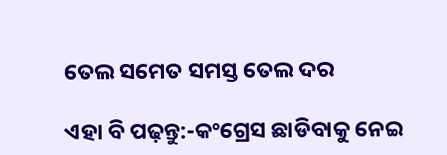ତେଲ ସମେତ ସମସ୍ତ ତେଲ ଦର

ଏହା ବି ପଢ଼ନ୍ତୁ:-କଂଗ୍ରେସ ଛାଡିବାକୁ ନେଇ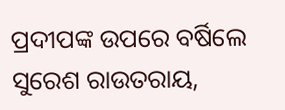ପ୍ରଦୀପଙ୍କ ଉପରେ ବର୍ଷିଲେ ସୁରେଶ ରାଉତରାୟ,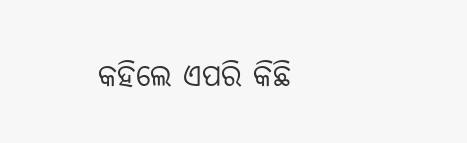କହିଲେ ଏପରି କିଛି